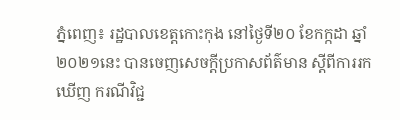ភ្នំពេញ៖ រដ្ឋបាលខេត្តកោះកុង នៅថ្ងៃទី២០ ខែកក្កដា ឆ្នាំ២០២១នេះ បានចេញសេចក្តីប្រកាសព័ត៌មាន ស្តីពីការរកឃើញ ករណីវិជ្ជ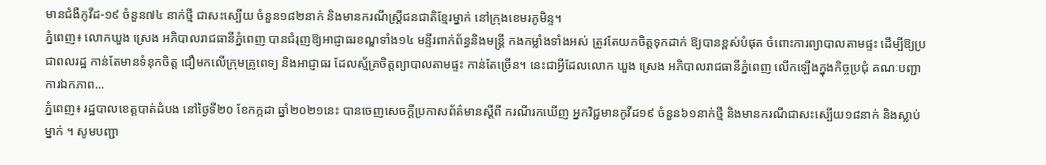មានជំងឺកូវីដ-១៩ ចំនួន៧៤ នាក់ថ្មី ជាសះស្បើយ ចំនួន១៨២នាក់ និងមានករណីស្ត្រីជនជាតិខ្មែរម្នាក់ នៅក្រុងខេមរភូមិន្ទ។
ភ្នំពេញ៖ លោកឃួង ស្រេង អភិបាលរាជធានីភ្នំពេញ បានជំរុញឱ្យអាជ្ញាធរខណ្ឌទាំង១៤ មន្ទីរពាក់ព័ន្ធនិងមន្ត្រី កងកម្លាំងទាំងអស់ ត្រូវតែយកចិត្តទុកដាក់ ឱ្យបានខ្ពស់បំផុត ចំពោះការព្យាបាលតាមផ្ទះ ដើម្បីឱ្យប្រជាពលរដ្ឋ កាន់តែមានទំនុកចិត្ត ជឿមកលើក្រុមគ្រូពេទ្យ និងអាជ្ញាធរ ដែលស្ម័គ្រចិត្តព្យាបាលតាមផ្ទះ កាន់តែច្រើន។ នេះជាអ្វីដែលលោក ឃួង ស្រេង អភិបាលរាជធានីភ្នំពេញ លើកឡើងក្នុងកិច្ចប្រជុំ គណៈបញ្ជាការឯកភាព...
ភ្នំពេញ៖ រដ្ឋបាលខេត្តបាត់ដំបង នៅថ្ងៃទី២០ ខែកក្កដា ឆ្នាំ២០២១នេះ បានចេញសេចក្ដីប្រកាសព័ត៌មានស្ដីពី ករណីរកឃើញ អ្នកវិជ្ជមានកូវីដ១៩ ចំនួន៦១នាក់ថ្មី និងមានករណីជាសះស្បើយ១៨នាក់ និងស្លាប់ម្នាក់ ។ សូមបញ្ជា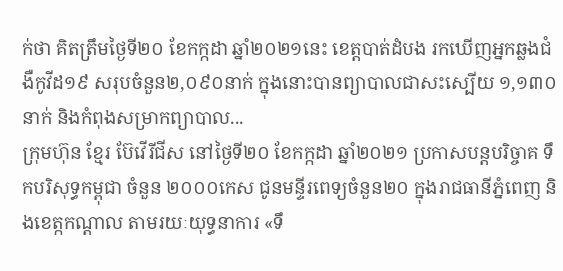ក់ថា គិតត្រឹមថ្ងៃទី២០ ខែកក្កដា ឆ្នាំ២០២១នេះ ខេត្តបាត់ដំបង រកឃើញអ្នកឆ្លងជំងឺកូវីដ១៩ សរុបចំនួន២,០៩០នាក់ ក្នុងនោះបានព្យាបាលជាសះស្បើយ ១,១៣០នាក់ និងកំពុងសម្រាកព្យាបាល...
ក្រុមហ៊ុន ខ្មែរ ប៊ែវើរីជីស នៅថ្ងៃទី២០ ខែកក្កដា ឆ្នាំ២០២១ ប្រកាសបន្តបរិច្ចាគ ទឹកបរិសុទ្ធកម្ពុជា ចំនួន ២០០០កេស ជូនមន្ទីរពេទ្យចំនួន២០ ក្នុងរាជធានីភ្នំពេញ និងខេត្កកណ្តាល តាមរយៈយុទ្ធនាការ «ទឹ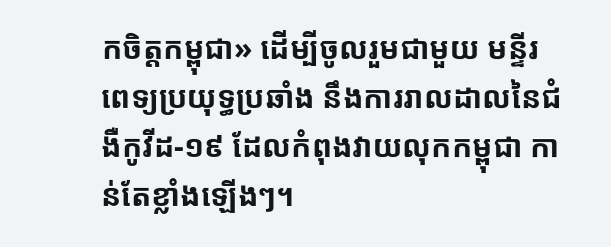កចិត្តកម្ពុជា» ដើម្បីចូលរួមជាមួយ មន្ទីរពេទ្យប្រយុទ្ធប្រឆាំង នឹងការរាលដាលនៃជំងឺកូវីដ-១៩ ដែលកំពុងវាយលុកកម្ពុជា កាន់តែខ្លាំងឡើងៗ។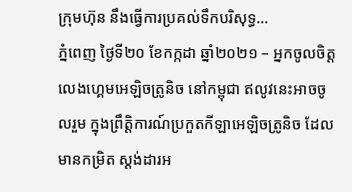ក្រុមហ៊ុន នឹងធ្វើការប្រគល់ទឹកបរិសុទ្ធ...
ភ្នំពេញ ថ្ងៃទី២០ ខែកក្កដា ឆ្នាំ២០២១ – អ្នកចូលចិត្តលេងហ្គេមអេឡិចត្រូនិច នៅកម្ពុជា ឥលូវនេះអាចចូលរួម ក្នុងព្រឹត្តិការណ៍ប្រកួតកីឡាអេឡិចត្រូនិច ដែលមានកម្រិត ស្តង់ដារអ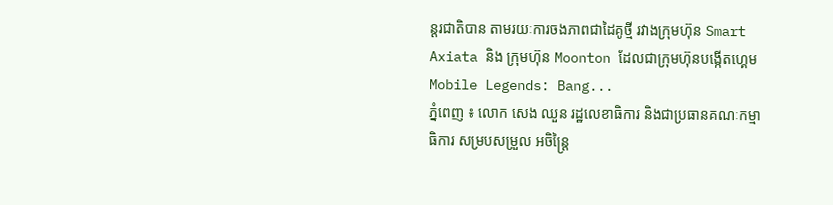ន្តរជាតិបាន តាមរយៈការចងភាពជាដៃគូថ្មី រវាងក្រុមហ៊ុន Smart Axiata និង ក្រុមហ៊ុន Moonton ដែលជាក្រុមហ៊ុនបង្កើតហ្គេម Mobile Legends: Bang...
ភ្នំពេញ ៖ លោក សេង ឈួន រដ្ឋលេខាធិការ និងជាប្រធានគណៈកម្មាធិការ សម្របសម្រួល អចិន្ត្រៃ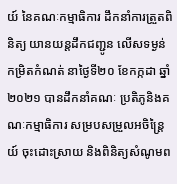យ៍ នៃគណៈកម្មាធិការ ដឹកនាំការត្រួតពិនិត្យ យានយន្តដឹកជញ្ជូន លើសទម្ងន់កម្រិតកំណត់ នាថ្ងៃទី២០ ខែកក្កដា ឆ្នាំ២០២១ បានដឹកនាំគណៈ ប្រតិភូនិងគណៈកម្មាធិការ សម្របសម្រួលអចិន្ត្រៃយ៍ ចុះដោះស្រាយ និងពិនិត្យសំណូមព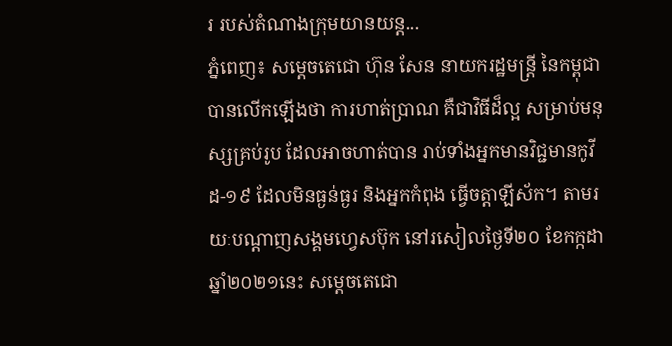រ របស់តំណាងក្រុមយានយន្ត...
ភ្នំពេញ៖ សម្ដេចតេជោ ហ៊ុន សែន នាយករដ្ឋមន្រ្តី នៃកម្ពុជា បានលើកឡើងថា ការហាត់ប្រាណ គឺជាវិធីដ៏ល្អ សម្រាប់មនុស្សគ្រប់រូប ដែលអាចហាត់បាន រាប់ទាំងអ្នកមានវិជ្ជមានកូវីដ-១៩ ដែលមិនធ្ងន់ធ្ងរ និងអ្នកកំពុង ធ្វើចត្តាឡីស័ក។ តាមរយៈបណ្ដាញសង្គមហ្វេសប៊ុក នៅរសៀលថ្ងៃទី២០ ខែកក្កដា ឆ្នាំ២០២១នេះ សម្ដេចតេជោ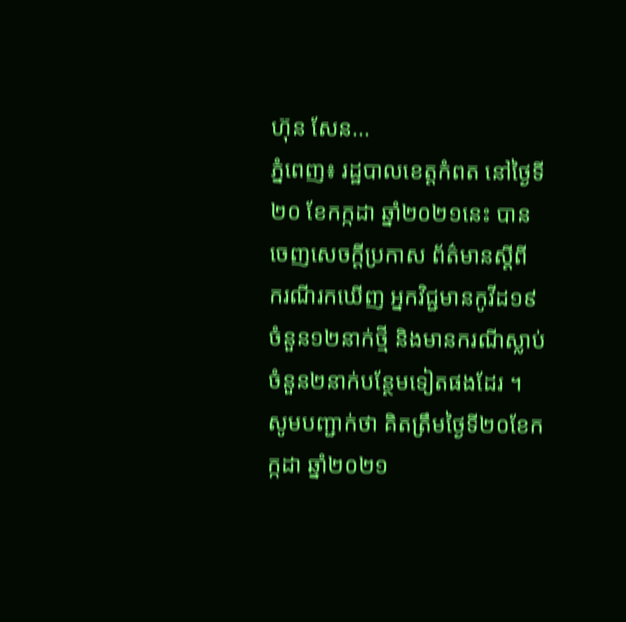ហ៊ុន សែន...
ភ្នំពេញ៖ រដ្ឋបាលខេត្តកំពត នៅថ្ងៃទី២០ ខែកក្កដា ឆ្នាំ២០២១នេះ បានចេញសេចក្ដីប្រកាស ព័ត៌មានស្ដីពី ករណីរកឃើញ អ្នកវិជ្ជមានកូវីដ១៩ ចំនួន១២នាក់ថ្មី និងមានករណីស្លាប់ ចំនួន២នាក់បន្ថែមទៀតផងដែរ ។ សូមបញ្ជាក់ថា គិតត្រឹមថ្ងៃទី២០ខែកក្កដា ឆ្នាំ២០២១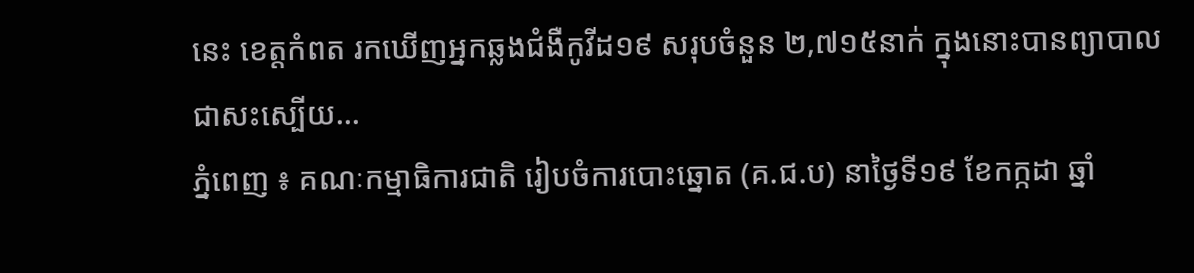នេះ ខេត្តកំពត រកឃើញអ្នកឆ្លងជំងឺកូវីដ១៩ សរុបចំនួន ២,៧១៥នាក់ ក្នុងនោះបានព្យាបាល ជាសះស្បើយ...
ភ្នំពេញ ៖ គណៈកម្មាធិការជាតិ រៀបចំការបោះឆ្នោត (គ.ជ.ប) នាថ្ងៃទី១៩ ខែកក្កដា ឆ្នាំ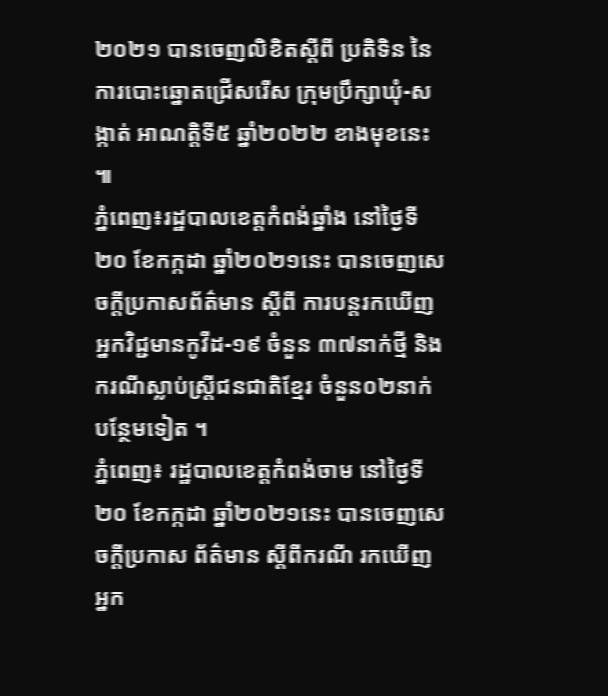២០២១ បានចេញលិខិតស្ដីពី ប្រតិទិន នៃការបោះឆ្នោតជ្រើសរើស ក្រុមប្រឹក្សាឃុំ-សង្កាត់ អាណត្តិទី៥ ឆ្នាំ២០២២ ខាងមុខនេះ ៕
ភ្នំពេញ៖រដ្ឋបាលខេត្តកំពង់ឆ្នាំង នៅថ្ងៃទី២០ ខែកក្កដា ឆ្នាំ២០២១នេះ បានចេញសេចក្តីប្រកាសព័ត៌មាន ស្តីពី ការបន្តរកឃើញអ្នកវិជ្ជមានកូវីដ-១៩ ចំនួន ៣៧នាក់ថ្មី និងករណីស្លាប់ស្ត្រីជនជាតិខ្មែរ ចំនួន០២នាក់បន្ថែមទៀត ។
ភ្នំពេញ៖ រដ្ឋបាលខេត្តកំពង់ចាម នៅថ្ងៃទី២០ ខែកក្កដា ឆ្នាំ២០២១នេះ បានចេញសេចក្ដីប្រកាស ព័ត៌មាន ស្ដីពីករណី រកឃើញអ្នក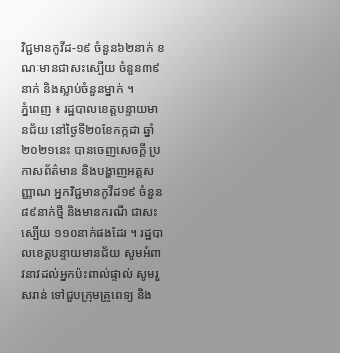វិជ្ជមានកូវីដ-១៩ ចំនួន៦២នាក់ ខណៈមានជាសះស្បើយ ចំនួន៣៩នាក់ និងស្លាប់ចំនួនម្នាក់ ។
ភ្នំពេញ ៖ រដ្ឋបាលខេត្តបន្ទាយមានជ័យ នៅថ្ងៃទី២០ខែកក្កដា ឆ្នាំ២០២១នេះ បានចេញសេចក្ដី ប្រកាសព័ត៌មាន និងបង្ហាញអត្តសញ្ញាណ អ្នកវិជ្ជមានកូវីដ១៩ ចំនួន៨៩នាក់ថ្មី និងមានករណី ជាសះស្បើយ ១១០នាក់ផងដែរ ។ រដ្ឋបាលខេត្តបន្ទាយមានជ័យ សូមអំពាវនាវដល់អ្នកប៉ះពាល់ផ្ទាល់ សូមរួសរាន់ ទៅជួបក្រុមគ្រូពេទ្យ និង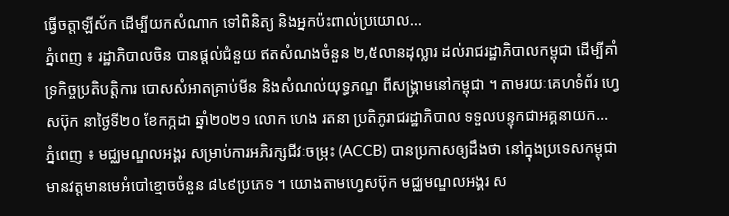ធ្វើចត្តាឡីស័ក ដើម្បីយកសំណាក ទៅពិនិត្យ និងអ្នកប៉ះពាល់ប្រយោល...
ភ្នំពេញ ៖ រដ្ឋាភិបាលចិន បានផ្តល់ជំនួយ ឥតសំណងចំនួន ២,៥លានដុល្លារ ដល់រាជរដ្ឋាភិបាលកម្ពុជា ដើម្បីគាំទ្រកិច្ចប្រតិបត្តិការ បោសសំអាតគ្រាប់មីន និងសំណល់យុទ្ធភណ្ឌ ពីសង្គ្រាមនៅកម្ពុជា ។ តាមរយៈគេហទំព័រ ហ្វេសប៊ុក នាថ្ងៃទី២០ ខែកក្កដា ឆ្នាំ២០២១ លោក ហេង រតនា ប្រតិភូរាជរដ្ឋាភិបាល ទទួលបន្ទុកជាអគ្គនាយក...
ភ្នំពេញ ៖ មជ្ឈមណ្ឌលអង្គរ សម្រាប់ការអភិរក្សជីវៈចម្រុះ (ACCB) បានប្រកាសឲ្យដឹងថា នៅក្នុងប្រទេសកម្ពុជា មានវត្តមានមេអំបៅខ្មោចចំនួន ៨៤៩ប្រភេទ ។ យោងតាមហ្វេសប៊ុក មជ្ឈមណ្ឌលអង្គរ ស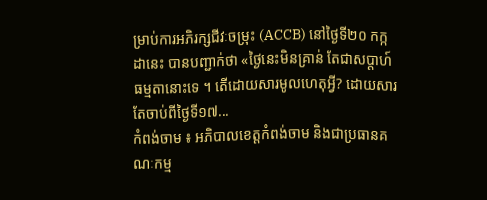ម្រាប់ការអភិរក្សជីវៈចម្រុះ (ACCB) នៅថ្ងៃទី២០ កក្កដានេះ បានបញ្ជាក់ថា «ថ្ងៃនេះមិនគ្រាន់ តែជាសប្តាហ៍ធម្មតានោះទេ ។ តើដោយសារមូលហេតុអ្វី? ដោយសារតែចាប់ពីថ្ងៃទី១៧...
កំពង់ចាម ៖ អភិបាលខេត្តកំពង់ចាម និងជាប្រធានគណៈកម្ម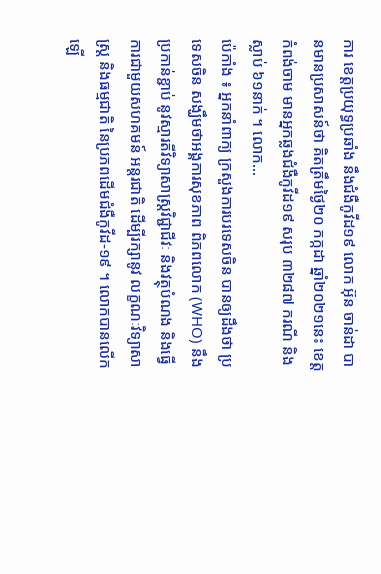ការ ខេត្តប្រយុទ្ធប្រឆាំង នឹងជំងឺកូវីដ១៩ លោក អ៊ុន ចាន់ដា បានមានប្រសាសន៍ថា គិតត្រឹមថ្ងៃ២០ កក្កដា ឆ្នាំ២០២១នេះ ខេត្តកំពង់ចាម មានអ្នកឆ្លងជំងឺកូវីដ១៩ សរុប ៣២៨៧ ករណី និងស្លាប់ ៦១នាក់ ។ លោក...
ប៉េកាំង ៖ អ្នកនាំពាក្យ ក្រសួងការបរទេសចិន បានឲ្យដឹងថា ប្រទេសចិន សង្ឃឹមថាអង្គការសុខភាព ពិភពលោក (WHO) នឹងប្រកាន់ខ្ជាប់ នូវស្មារតីវិទ្យាសាស្ត្រវិជ្ជាជីវៈ និងវត្ថុបំណង និងធ្វើការជាមួយសហគមន៍ អន្តរជាតិ ដើម្បីរក្សានូវ លក្ខណៈវិទ្យាសាស្ត្រ និងធម្មជាតិ នៃប្រភពដើមជំងឺកូវីដ-១៩ ។ លោកបានលើកឡើ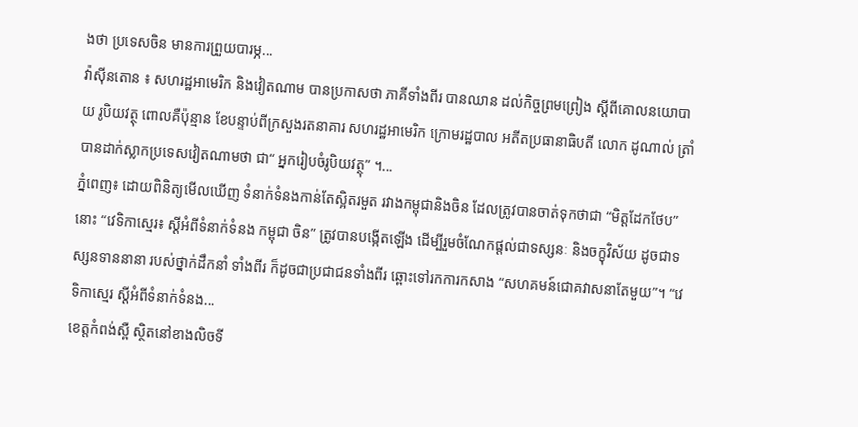ងថា ប្រទេសចិន មានការព្រួយបារម្ភ...
វ៉ាស៊ីនតោន ៖ សហរដ្ឋអាមេរិក និងវៀតណាម បានប្រកាសថា ភាគីទាំងពីរ បានឈាន ដល់កិច្ចព្រមព្រៀង ស្តីពីគោលនយោបាយ រូបិយវត្ថុ ពោលគឺប៉ុន្មាន ខែបន្ទាប់ពីក្រសួងរតនាគារ សហរដ្ឋអាមេរិក ក្រោមរដ្ឋបាល អតីតប្រធានាធិបតី លោក ដូណាល់ ត្រាំ បានដាក់ស្លាកប្រទេសវៀតណាមថា ជា“ អ្នករៀបចំរូបិយវត្ថុ” ។...
ភ្នំពេញ៖ ដោយពិនិត្យមើលឃើញ ទំនាក់ទំនងកាន់តែស្អិតរមួត រវាងកម្ពុជានិងចិន ដែលត្រូវបានចាត់ទុកថាជា “មិត្តដែកថែប” នោះ “វេទិកាស្មេរ៖ ស្តីអំពីទំនាក់ទំនង កម្ពុជា ចិន” ត្រូវបានបង្កើតឡើង ដើម្បីរួមចំណែកផ្តល់ជាទស្សនៈ និងចក្ខុវិស័យ ដូចជាទស្សនទាននានា របស់ថ្នាក់ដឹកនាំ ទាំងពីរ ក៏ដូចជាប្រជាជនទាំងពីរ ឆ្ពោះទៅរកការកសាង “សហគមន៍ជោគវាសនាតែមួយ”។ “វេទិកាស្មេរ ស្តីអំពីទំនាក់ទំនង...
ខេត្តកំពង់ស្ពឺ ស្ថិតនៅខាងលិចទី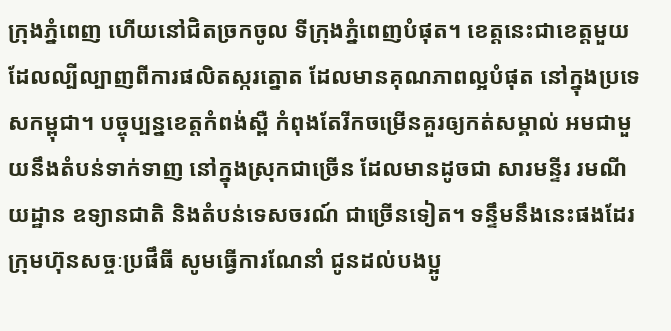ក្រុងភ្នំពេញ ហើយនៅជិតច្រកចូល ទីក្រុងភ្នំពេញបំផុត។ ខេត្តនេះជាខេត្តមួយ ដែលល្បីល្បាញពីការផលិតស្ករត្នោត ដែលមានគុណភាពល្អបំផុត នៅក្នុងប្រទេសកម្ពុជា។ បច្ចុប្បន្នខេត្តកំពង់ស្ពឺ កំពុងតែរីកចម្រើនគួរឲ្យកត់សម្គាល់ អមជាមួយនឹងតំបន់ទាក់ទាញ នៅក្នុងស្រុកជាច្រើន ដែលមានដូចជា សារមន្ទីរ រមណីយដ្ឋាន ឧទ្យានជាតិ និងតំបន់ទេសចរណ៍ ជាច្រើនទៀត។ ទន្ទឹមនឹងនេះផងដែរ ក្រុមហ៊ុនសច្ចៈប្រផឹធី សូមធ្វើការណែនាំ ជូនដល់បងប្អូ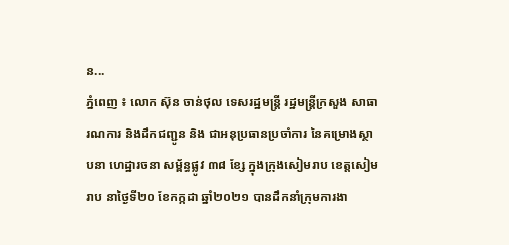ន...
ភ្នំពេញ ៖ លោក ស៊ុន ចាន់ថុល ទេសរដ្ឋមន្ដ្រី រដ្ឋមន្ត្រីក្រសួង សាធារណការ និងដឹកជញ្ជូន និង ជាអនុប្រធានប្រចាំការ នៃគម្រោងស្ថាបនា ហេដ្ឋារចនា សម្ព័ន្ធផ្លូវ ៣៨ ខ្សែ ក្នុងក្រុងសៀមរាប ខេត្តសៀមរាប នាថ្ងៃទី២០ ខែកក្កដា ឆ្នាំ២០២១ បានដឹកនាំក្រុមការងា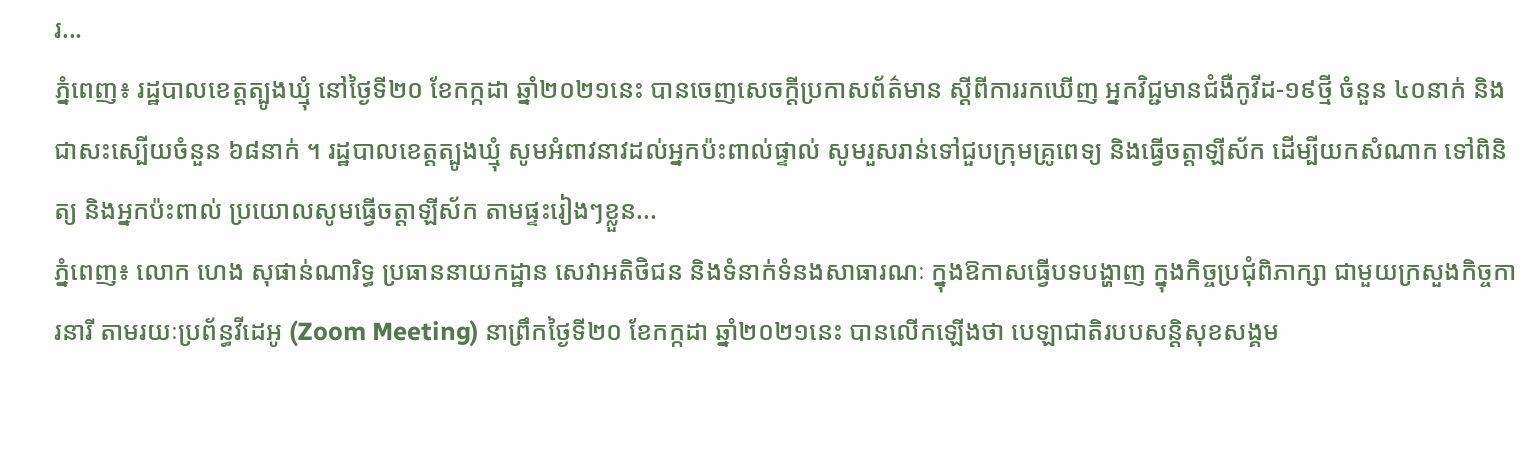រ...
ភ្នំពេញ៖ រដ្ឋបាលខេត្តត្បូងឃ្មុំ នៅថ្ងៃទី២០ ខែកក្កដា ឆ្នាំ២០២១នេះ បានចេញសេចក្ដីប្រកាសព័ត៌មាន ស្តីពីការរកឃើញ អ្នកវិជ្ជមានជំងឺកូវីដ-១៩ថ្មី ចំនួន ៤០នាក់ និងជាសះស្បើយចំនួន ៦៨នាក់ ។ រដ្ឋបាលខេត្តត្បូងឃ្មុំ សូមអំពាវនាវដល់អ្នកប៉ះពាល់ផ្ទាល់ សូមរួសរាន់ទៅជួបក្រុមគ្រូពេទ្យ និងធ្វើចត្តាឡីស័ក ដើម្បីយកសំណាក ទៅពិនិត្យ និងអ្នកប៉ះពាល់ ប្រយោលសូមធ្វើចត្តាឡីស័ក តាមផ្ទះរៀងៗខ្លួន...
ភ្នំពេញ៖ លោក ហេង សុផាន់ណារិទ្ធ ប្រធាននាយកដ្ឋាន សេវាអតិថិជន និងទំនាក់ទំនងសាធារណៈ ក្នុងឱកាសធ្វើបទបង្ហាញ ក្នុងកិច្ចប្រជុំពិភាក្សា ជាមួយក្រសួងកិច្ចការនារី តាមរយៈប្រព័ន្ធវីដេអូ (Zoom Meeting) នាព្រឹកថ្ងៃទី២០ ខែកក្កដា ឆ្នាំ២០២១នេះ បានលើកឡើងថា បេឡាជាតិរបបសន្តិសុខសង្គម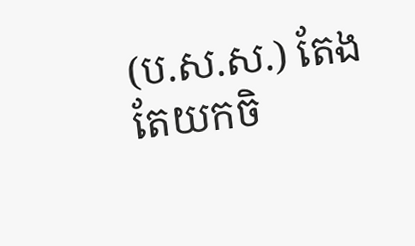(ប.ស.ស.) តែងតែយកចិ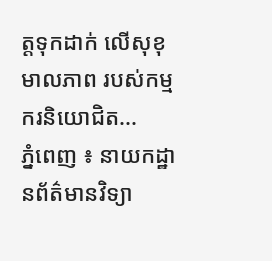ត្តទុកដាក់ លើសុខុមាលភាព របស់កម្មករនិយោជិត...
ភ្នំពេញ ៖ នាយកដ្ឋានព័ត៌មានវិទ្យា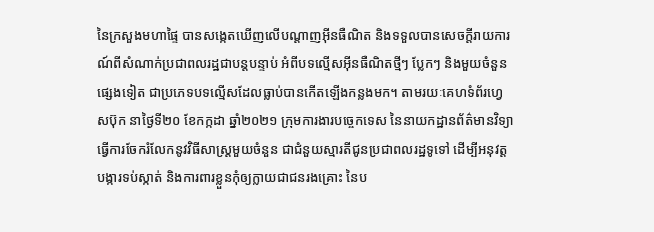នៃក្រសួងមហាផ្ទៃ បានសង្កេតឃើញលើបណ្តាញអ៊ីនធឺណិត និងទទួលបានសេចក្តីរាយការណ៍ពីសំណាក់ប្រជាពលរដ្ឋជាបន្តបន្ទាប់ អំពីបទល្មើសអ៊ីនធឺណិតថ្មីៗ ប្លែកៗ និងមួយចំនួនផ្សេងទៀត ជាប្រភេទបទល្មើសដែលធ្លាប់បានកើតឡើងកន្លងមក។ តាមរយៈគេហទំព័រហ្វេសប៊ុក នាថ្ងៃទី២០ ខែកក្កដា ឆ្នាំ២០២១ ក្រុមការងារបច្ចេកទេស នៃនាយកដ្ឋានព័ត៌មានវិទ្យា ធ្វើការចែករំលែកនូវវិធីសាស្ត្រមួយចំនួន ជាជំនួយស្មារតីជូនប្រជាពលរដ្ឋទូទៅ ដើម្បីអនុវត្តបង្ការទប់ស្កាត់ និងការពារខ្លួនកុំឲ្យក្លាយជាជនរងគ្រោះ នៃប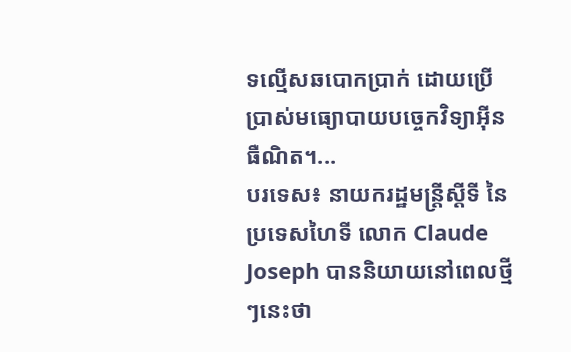ទល្មើសឆបោកប្រាក់ ដោយប្រើប្រាស់មធ្យោបាយបច្ចេកវិទ្យាអ៊ីនធឺណិត។...
បរទេស៖ នាយករដ្ឋមន្ត្រីស្តីទី នៃប្រទេសហៃទី លោក Claude Joseph បាននិយាយនៅពេលថ្មីៗនេះថា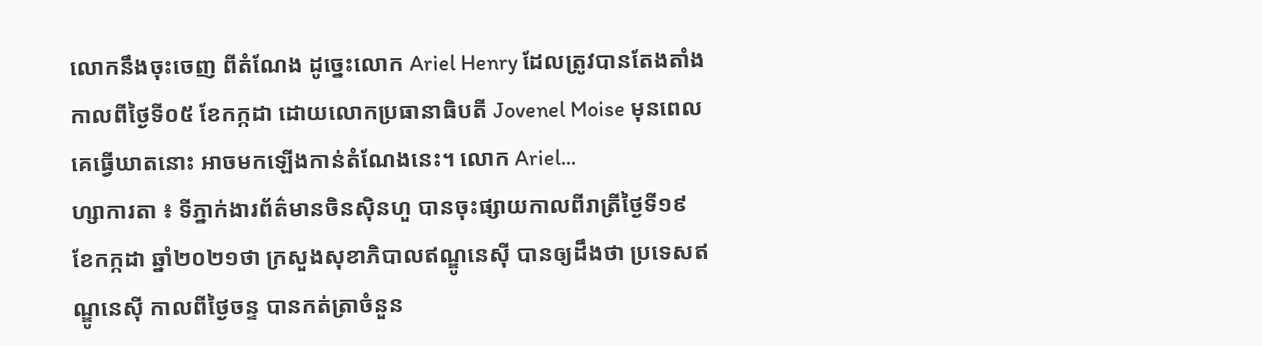លោកនឹងចុះចេញ ពីតំណែង ដូច្នេះលោក Ariel Henry ដែលត្រូវបានតែងតាំង កាលពីថ្ងៃទី០៥ ខែកក្កដា ដោយលោកប្រធានាធិបតី Jovenel Moise មុនពេលគេធ្វើឃាតនោះ អាចមកឡើងកាន់តំណែងនេះ។ លោក Ariel...
ហ្សាការតា ៖ ទីភ្នាក់ងារព័ត៌មានចិនស៊ិនហួ បានចុះផ្សាយកាលពីរាត្រីថ្ងៃទី១៩ ខែកក្កដា ឆ្នាំ២០២១ថា ក្រសួងសុខាភិបាលឥណ្ឌូនេស៊ី បានឲ្យដឹងថា ប្រទេសឥណ្ឌូនេស៊ី កាលពីថ្ងៃចន្ទ បានកត់ត្រាចំនួន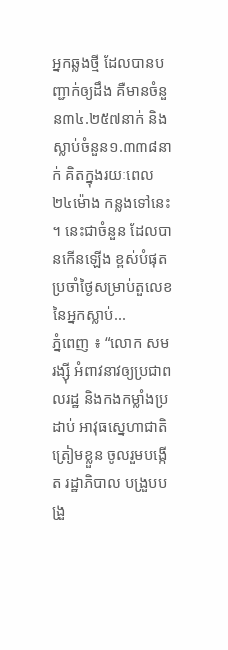អ្នកឆ្លងថ្មី ដែលបានបញ្ជាក់ឲ្យដឹង គឺមានចំនួន៣៤.២៥៧នាក់ និងស្លាប់ចំនួន១.៣៣៨នាក់ គិតក្នុងរយៈពេល២៤ម៉ោង កន្លងទៅនេះ ។ នេះជាចំនួន ដែលបានកើនឡើង ខ្ពស់បំផុត ប្រចាំថ្ងៃសម្រាប់តួលេខ នៃអ្នកស្លាប់...
ភ្នំពេញ ៖ “លោក សម រង្ស៊ី អំពាវនាវឲ្យប្រជាពលរដ្ឋ និងកងកម្លាំងប្រដាប់ អាវុធស្នេហាជាតិ ត្រៀមខ្លួន ចូលរួមបង្កើត រដ្ឋាភិបាល បង្រួបបង្រួ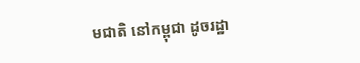មជាតិ នៅកម្ពុជា ដូចរដ្ឋា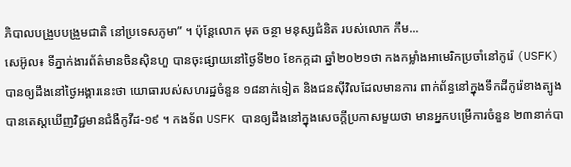ភិបាលបង្រួបបង្រួមជាតិ នៅប្រទេសភូមា” ។ ប៉ុន្តែលោក មុត ចន្ថា មនុស្សជំនិត របស់លោក កឹម...
សេអ៊ូល៖ ទីភ្នាក់ងារព័ត៌មានចិនស៊ិនហួ បានចុះផ្សាយនៅថ្ងៃទី២០ ខែកក្កដា ឆ្នាំ២០២១ថា កងកម្លាំងអាមេរិកប្រចាំនៅកូរ៉េ (USFK) បានឲ្យដឹងនៅថ្ងៃអង្គារនេះថា យោធារបស់សហរដ្ឋចំនួន ១៨នាក់ទៀត និងជនស៊ីវិលដែលមានការ ពាក់ព័ន្ធនៅក្នុងទឹកដីកូរ៉េខាងត្បូង បានតេស្តឃើញវិជ្ជមានជំងឺកូវីដ-១៩ ។ កងទ័ព USFK បានឲ្យដឹងនៅក្នុងសេចក្តីប្រកាសមួយថា មានអ្នកបម្រើការចំនួន ២៣នាក់បា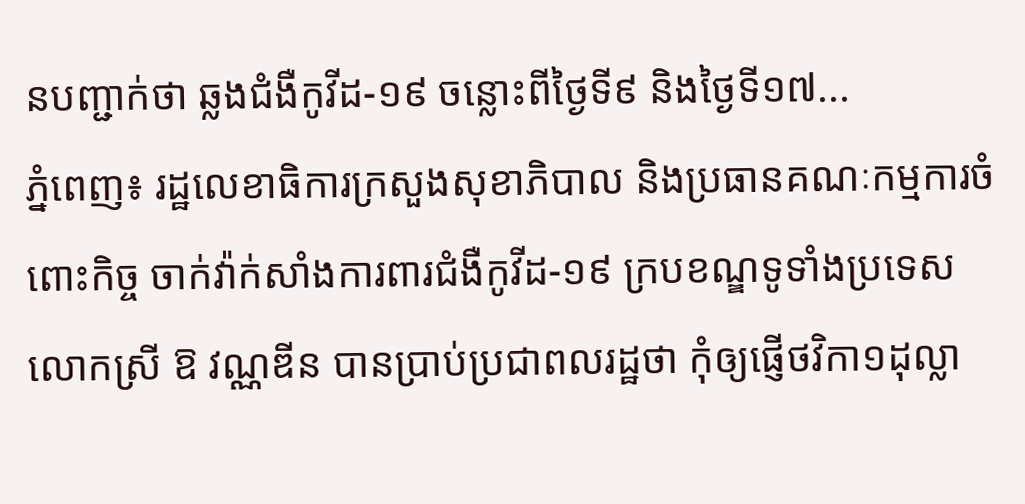នបញ្ជាក់ថា ឆ្លងជំងឺកូវីដ-១៩ ចន្លោះពីថ្ងៃទី៩ និងថ្ងៃទី១៧...
ភ្នំពេញ៖ រដ្ឋលេខាធិការក្រសួងសុខាភិបាល និងប្រធានគណៈកម្មការចំពោះកិច្ច ចាក់វ៉ាក់សាំងការពារជំងឺកូវីដ-១៩ ក្របខណ្ឌទូទាំងប្រទេស លោកស្រី ឱ វណ្ណឌីន បានប្រាប់ប្រជាពលរដ្ឋថា កុំឲ្យផ្ញើថវិកា១ដុល្លា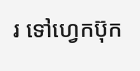រ ទៅហ្វេកប៊ុក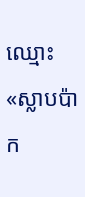ឈ្មោះ «ស្លាបប៉ាក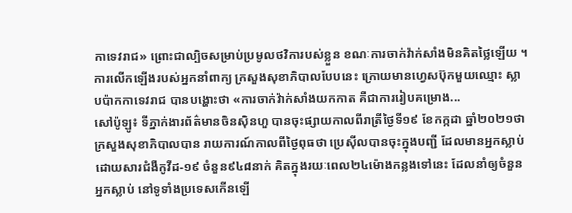កាទេវរាជ» ព្រោះជាល្បិចសម្រាប់ប្រមូលថវិការបស់ខ្លួន ខណៈការចាក់វ៉ាក់សាំងមិនគិតថ្លៃឡើយ ។ ការលើកឡើងរបស់អ្នកនាំពាក្យ ក្រសួងសុខាភិបាលបែបនេះ ក្រោយមានហ្វេសប៊ុកមួយឈ្មោះ ស្លាបប៉ាកកាទេវរាជ បានបង្ហោះថា «ការចាក់វ៉ាក់សាំងយកកាត គឺជាការរៀបគម្រោង...
សៅប៉ូឡូ៖ ទីភ្នាក់ងារព័ត៌មានចិនស៊ិនហួ បានចុះផ្សាយកាលពីរាត្រីថ្ងៃទី១៩ ខែកក្កដា ឆ្នាំ២០២១ថា ក្រសួងសុខាភិបាលបាន រាយការណ៍កាលពីថ្ងៃពុធថា ប្រេស៊ីលបានចុះក្នុងបញ្ជី ដែលមានអ្នកស្លាប់ដោយសារជំងឺកូវីដ-១៩ ចំនួន៩៤៨នាក់ គិតក្នុងរយៈពេល២៤ម៉ោងកន្លងទៅនេះ ដែលនាំឲ្យចំនួនអ្នកស្លាប់ នៅទូទាំងប្រទេសកើនឡើ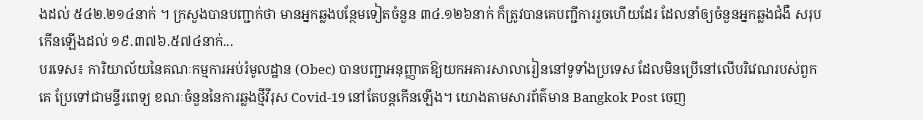ងដល់ ៥៤២.២១៤នាក់ ។ ក្រសួងបានបញ្ជាក់ថា មានអ្នកឆ្លងបន្ថែមទៀតចំនួន ៣៤.១២៦នាក់ ក៏ត្រូវបានគេបញ្ជីការរួចហើយដែរ ដែលនាំឲ្យចំនួនអ្នកឆ្លងជំងឺ សរុបកើនឡើងដល់ ១៩.៣៧៦.៥៧៤នាក់...
បរទេស៖ ការិយាល័យនៃគណៈកម្មការអប់រំមូលដ្ឋាន (Obec) បានបញ្ជាអនុញ្ញាតឱ្យយកអគារសាលារៀននៅទូទាំងប្រទេស ដែលមិនប្រើនៅលើបរិវេណរបស់ពួកគេ ប្រែទៅជាមន្ទីរពេទ្យ ខណៈចំនួននៃការឆ្លងថ្មីវីរុស Covid-19 នៅតែបន្តកើនឡើង។ យោងតាមសារព័ត៌មាន Bangkok Post ចេញ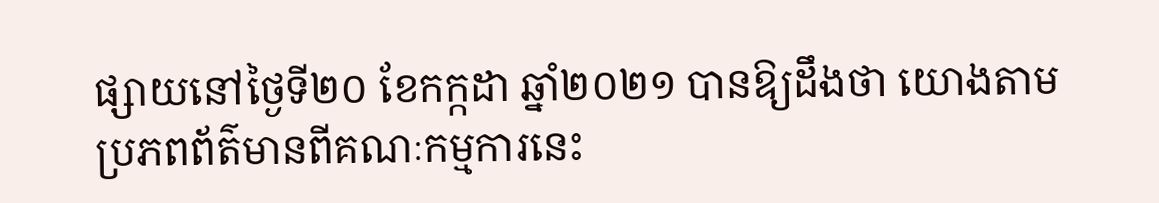ផ្សាយនៅថ្ងៃទី២០ ខែកក្កដា ឆ្នាំ២០២១ បានឱ្យដឹងថា យោងតាមប្រភពព័ត៌មានពីគណៈកម្មការនេះ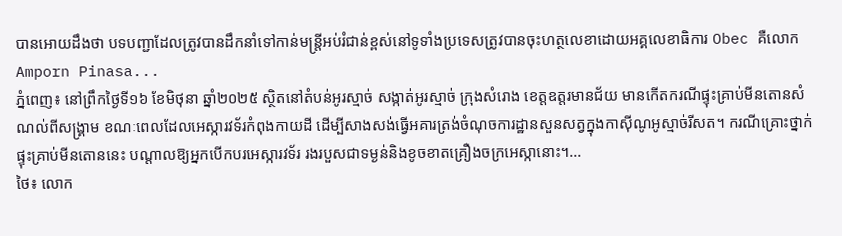បានអោយដឹងថា បទបញ្ជាដែលត្រូវបានដឹកនាំទៅកាន់មន្រ្តីអប់រំជាន់ខ្ពស់នៅទូទាំងប្រទេសត្រូវបានចុះហត្ថលេខាដោយអគ្គលេខាធិការ Obec គឺលោក Amporn Pinasa...
ភ្នំពេញ៖ នៅព្រឹកថ្ងៃទី១៦ ខែមិថុនា ឆ្នាំ២០២៥ ស្ថិតនៅតំបន់អូរស្មាច់ សង្កាត់អូរស្មាច់ ក្រុងសំរោង ខេត្តឧត្តរមានជ័យ មានកើតករណីផ្ទុះគ្រាប់មីនតោនសំណល់ពីសង្គ្រាម ខណៈពេលដែលអេស្ការវទ័រកំពុងកាយដី ដើម្បីសាងសង់ធ្វើអគារត្រង់ចំណុចការដ្ឋានសួនសត្វក្នុងកាស៊ីណូអូស្មាច់រីសត។ ករណីគ្រោះថ្នាក់ផ្ទុះគ្រាប់មីនតោននេះ បណ្តាលឱ្យអ្នកបើកបរអេស្ការវទ័រ រងរបួសជាទម្ងន់និងខូចខាតគ្រឿងចក្រអេស្កានោះ។...
ថៃ៖ លោក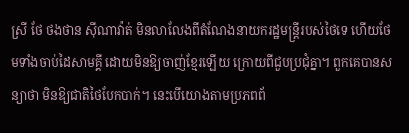ស្រី ថែ ថងថាន ស៊ីណាវ៉ាត់ មិនលាលែងពីតំណែងនាយករដ្ឋមន្រ្តីរបស់ថៃទេ ហើយថែមទាំងចាប់ដៃសាមគ្គី ដោយមិនឱ្យចាញ់ខ្មែរឡើយ ក្រោយពីជួបប្រជុំគ្នា។ ពួកគេបានសន្យាថា មិនឱ្យជាតិថៃបែកបាក់។ នេះបើយោងតាមប្រភពព័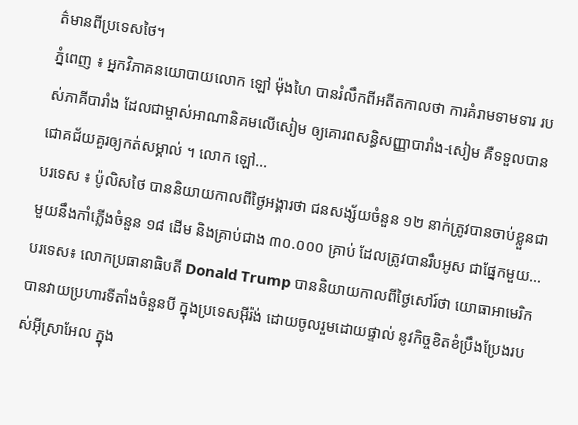ត៌មានពីប្រទេសថៃ។
ភ្នំពេញ ៖ អ្នកវិភាគនយោបាយលោក ឡៅ ម៉ុងហៃ បានរំលឹកពីអតីតកាលថា ការគំរាមទាមទារ របស់ភាគីបារាំង ដែលជាម្ចាស់អាណានិគមលើសៀម ឲ្យគោរពសន្ធិសញ្ញាបារាំង-សៀម គឺទទួលបានជោគជ័យគួរឲ្យកត់សម្គាល់ ។ លោក ឡៅ...
បរទេស ៖ ប៉ូលិសថៃ បាននិយាយកាលពីថ្ងៃអង្គារថា ជនសង្ស័យចំនួន ១២ នាក់ត្រូវបានចាប់ខ្លួនជាមួយនឹងកាំភ្លើងចំនួន ១៨ ដើម និងគ្រាប់ជាង ៣០.០០០ គ្រាប់ ដែលត្រូវបានរឹបអូស ជាផ្នែកមួយ...
បរទេស៖ លោកប្រធានាធិបតី Donald Trump បាននិយាយកាលពីថ្ងៃសៅរ៍ថា យោធាអាមេរិក បានវាយប្រហារទីតាំងចំនួនបី ក្នុងប្រទេសអ៊ីរ៉ង់ ដោយចូលរួមដោយផ្ទាល់ នូវកិច្ចខិតខំប្រឹងប្រែងរបស់អ៊ីស្រាអែល ក្នុង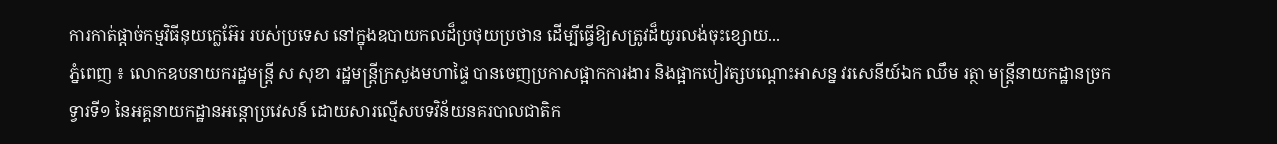ការកាត់ផ្តាច់កម្មវិធីនុយក្លេអ៊ែរ របស់ប្រទេស នៅក្នុងឧបាយកលដ៏ប្រថុយប្រថាន ដើម្បីធ្វើឱ្យសត្រូវដ៏យូរលង់ចុះខ្សោយ...
ភ្នំពេញ ៖ លោកឧបនាយករដ្ឋមន្ដ្រី ស សុខា រដ្ឋមន្ដ្រីក្រសួងមហាផ្ទៃ បានចេញប្រកាសផ្អាកការងារ និងផ្អាកបៀវត្សបណ្ដោះអាសន្ន វរសេនីយ៍ឯក ឈឹម រត្ថា មន្ដ្រីនាយកដ្ឋានច្រកទ្វារទី១ នៃអគ្គនាយកដ្ឋានអន្ដោប្រវេសន៍ ដោយសារល្មើសបទវិន័យនគរបាលជាតិក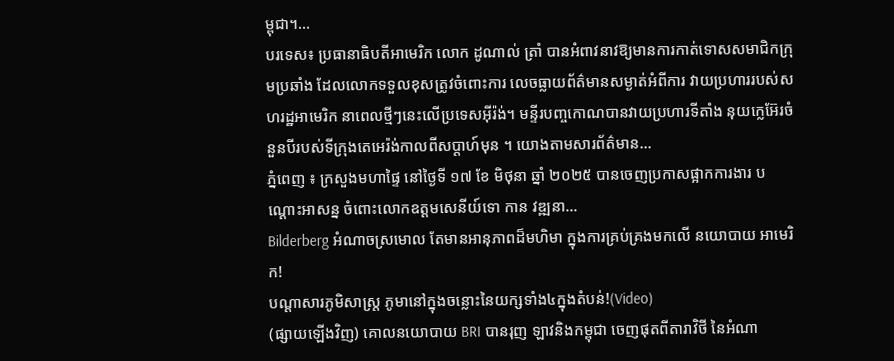ម្ពុជា។...
បរទេស៖ ប្រធានាធិបតីអាមេរិក លោក ដូណាល់ ត្រាំ បានអំពាវនាវឱ្យមានការកាត់ទោសសមាជិកក្រុមប្រឆាំង ដែលលោកទទួលខុសត្រូវចំពោះការ លេចធ្លាយព័ត៌មានសម្ងាត់អំពីការ វាយប្រហាររបស់សហរដ្ឋអាមេរិក នាពេលថ្មីៗនេះលើប្រទេសអ៊ីរ៉ង់។ មន្ទីរបញ្ចកោណបានវាយប្រហារទីតាំង នុយក្លេអ៊ែរចំនួនបីរបស់ទីក្រុងតេអេរ៉ង់កាលពីសប្តាហ៍មុន ។ យោងតាមសារព័ត៌មាន...
ភ្នំពេញ ៖ ក្រសួងមហាផ្ទៃ នៅថ្ងៃទី ១៧ ខែ មិថុនា ឆ្នាំ ២០២៥ បានចេញប្រកាសផ្អាកការងារ បណ្ដោះអាសន្ន ចំពោះលោកឧត្ដមសេនីយ៍ទោ កាន វឌ្ឍនា...
Bilderberg អំណាចស្រមោល តែមានអានុភាពដ៏មហិមា ក្នុងការគ្រប់គ្រងមកលើ នយោបាយ អាមេរិក!
បណ្ដាសារភូមិសាស្រ្ត ភូមានៅក្នុងចន្លោះនៃយក្សទាំង៤ក្នុងតំបន់!(Video)
(ផ្សាយឡើងវិញ) គោលនយោបាយ BRI បានរុញ ឡាវនិងកម្ពុជា ចេញផុតពីតារាវិថី នៃអំណា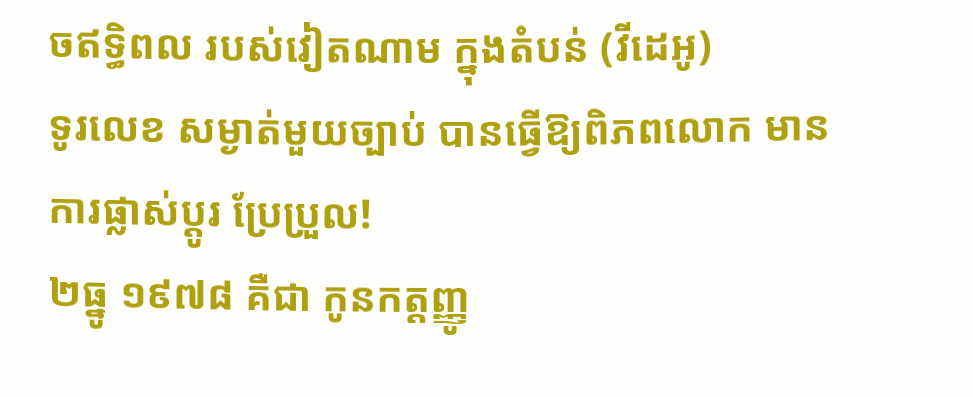ចឥទ្ធិពល របស់វៀតណាម ក្នុងតំបន់ (វីដេអូ)
ទូរលេខ សម្ងាត់មួយច្បាប់ បានធ្វើឱ្យពិភពលោក មានការផ្លាស់ប្ដូរ ប្រែប្រួល!
២ធ្នូ ១៩៧៨ គឺជា កូនកត្តញ្ញូ